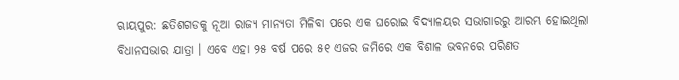ଋାୟପୁର: ଛତିଶଗଡକୁ ନୂଆ ରାଜ୍ୟ ମାନ୍ୟତା ମିଳିବା ପରେ ଏକ ଘରୋଇ ବିଦ୍ୟାଳୟର ସଭାଗାରରୁ ଆରମ୍ଭ ହୋଇଥିଲା ବିଧାନସଭାର ଯାତ୍ରା । ଏବେ ଏହା ୨୫ ବର୍ଷ ପରେ ୫୧ ଏଜର ଜମିରେ ଏକ ବିଶାଳ ଭବନରେ ପରିଣତ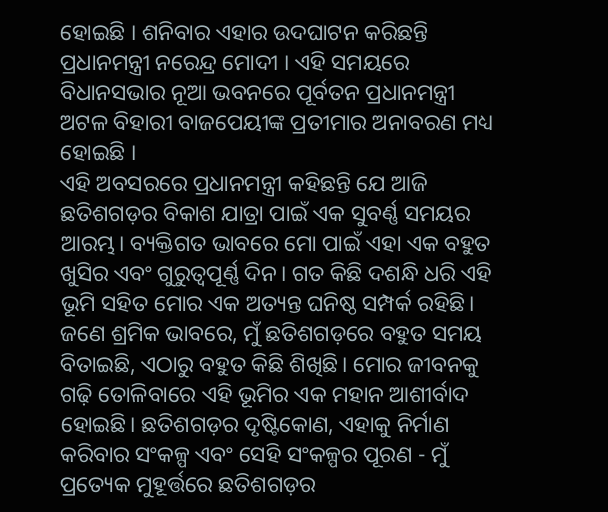ହୋଇଛି । ଶନିବାର ଏହାର ଉଦଘାଟନ କରିଛନ୍ତି ପ୍ରଧାନମନ୍ତ୍ରୀ ନରେନ୍ଦ୍ର ମୋଦୀ । ଏହି ସମୟରେ ବିଧାନସଭାର ନୂଆ ଭବନରେ ପୂର୍ବତନ ପ୍ରଧାନମନ୍ତ୍ରୀ ଅଟଳ ବିହାରୀ ବାଜପେୟୀଙ୍କ ପ୍ରତୀମାର ଅନାବରଣ ମଧ୍ୟ ହୋଇଛି ।
ଏହି ଅବସରରେ ପ୍ରଧାନମନ୍ତ୍ରୀ କହିଛନ୍ତି ଯେ ଆଜି ଛତିଶଗଡ଼ର ବିକାଶ ଯାତ୍ରା ପାଇଁ ଏକ ସୁବର୍ଣ୍ଣ ସମୟର ଆରମ୍ଭ। ବ୍ୟକ୍ତିଗତ ଭାବରେ ମୋ ପାଇଁ ଏହା ଏକ ବହୁତ ଖୁସିର ଏବଂ ଗୁରୁତ୍ୱପୂର୍ଣ୍ଣ ଦିନ। ଗତ କିଛି ଦଶନ୍ଧି ଧରି ଏହି ଭୂମି ସହିତ ମୋର ଏକ ଅତ୍ୟନ୍ତ ଘନିଷ୍ଠ ସମ୍ପର୍କ ରହିଛି। ଜଣେ ଶ୍ରମିକ ଭାବରେ, ମୁଁ ଛତିଶଗଡ଼ରେ ବହୁତ ସମୟ ବିତାଇଛି, ଏଠାରୁ ବହୁତ କିଛି ଶିଖିଛି। ମୋର ଜୀବନକୁ ଗଢ଼ି ତୋଳିବାରେ ଏହି ଭୂମିର ଏକ ମହାନ ଆଶୀର୍ବାଦ ହୋଇଛି। ଛତିଶଗଡ଼ର ଦୃଷ୍ଟିକୋଣ, ଏହାକୁ ନିର୍ମାଣ କରିବାର ସଂକଳ୍ପ ଏବଂ ସେହି ସଂକଳ୍ପର ପୂରଣ - ମୁଁ ପ୍ରତ୍ୟେକ ମୁହୂର୍ତ୍ତରେ ଛତିଶଗଡ଼ର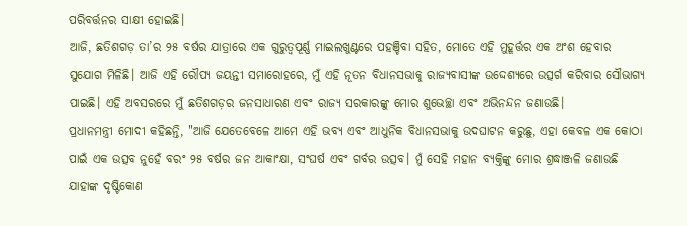ପରିବର୍ତ୍ତନର ସାକ୍ଷୀ ହୋଇଛି।
ଆଜି, ଛତିଶଗଡ଼ ତା’ର ୨୫ ବର୍ଷର ଯାତ୍ରାରେ ଏକ ଗୁରୁତ୍ୱପୂର୍ଣ୍ଣ ମାଇଲଖୁଣ୍ଟରେ ପହଞ୍ଚିବା ସହିତ, ମୋତେ ଏହି ମୁହୂର୍ତ୍ତର ଏକ ଅଂଶ ହେବାର ସୁଯୋଗ ମିଳିଛି। ଆଜି ଏହି ରୌପ୍ୟ ଜୟନ୍ତୀ ସମାରୋହରେ, ମୁଁ ଏହି ନୂତନ ବିଧାନସଭାକୁ ରାଜ୍ୟବାସୀଙ୍କ ଉଦ୍ଦେଶ୍ୟରେ ଉତ୍ସର୍ଗ କରିବାର ସୌଭାଗ୍ୟ ପାଇଛି। ଏହି ଅବସରରେ ମୁଁ ଛତିଶଗଡ଼ର ଜନସାଧାରଣ ଏବଂ ରାଜ୍ୟ ସରକାରଙ୍କୁ ମୋର ଶୁଭେଚ୍ଛା ଏବଂ ଅଭିନନ୍ଦନ ଜଣାଉଛି।
ପ୍ରଧାନମନ୍ତ୍ରୀ ମୋଦୀ କହିଛନ୍ତି, "ଆଜି ଯେତେବେଳେ ଆମେ ଏହି ଭବ୍ୟ ଏବଂ ଆଧୁନିକ ବିଧାନସଭାକୁ ଉଦଘାଟନ କରୁଛୁ, ଏହା କେବଳ ଏକ କୋଠା ପାଇଁ ଏକ ଉତ୍ସବ ନୁହେଁ ବରଂ ୨୫ ବର୍ଷର ଜନ ଆକାଂକ୍ଷା, ସଂଘର୍ଷ ଏବଂ ଗର୍ବର ଉତ୍ସବ। ମୁଁ ସେହି ମହାନ ବ୍ୟକ୍ତିଙ୍କୁ ମୋର ଶ୍ରଦ୍ଧାଞ୍ଜଳି ଜଣାଉଛି ଯାହାଙ୍କ ଦୃଷ୍ଟିକୋଣ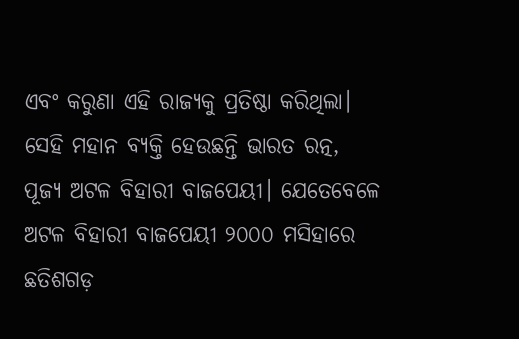ଏବଂ କରୁଣା ଏହି ରାଜ୍ୟକୁ ପ୍ରତିଷ୍ଠା କରିଥିଲା। ସେହି ମହାନ ବ୍ୟକ୍ତି ହେଉଛନ୍ତି ଭାରତ ରତ୍ନ, ପୂଜ୍ୟ ଅଟଳ ବିହାରୀ ବାଜପେୟୀ। ଯେତେବେଳେ ଅଟଳ ବିହାରୀ ବାଜପେୟୀ ୨୦୦୦ ମସିହାରେ ଛତିଶଗଡ଼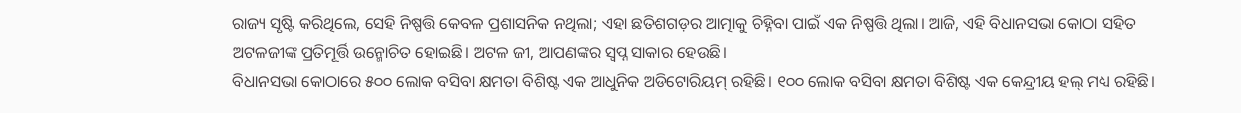ରାଜ୍ୟ ସୃଷ୍ଟି କରିଥିଲେ, ସେହି ନିଷ୍ପତ୍ତି କେବଳ ପ୍ରଶାସନିକ ନଥିଲା; ଏହା ଛତିଶଗଡ଼ର ଆତ୍ମାକୁ ଚିହ୍ନିବା ପାଇଁ ଏକ ନିଷ୍ପତ୍ତି ଥିଲା। ଆଜି, ଏହି ବିଧାନସଭା କୋଠା ସହିତ ଅଟଳଜୀଙ୍କ ପ୍ରତିମୂର୍ତ୍ତି ଉନ୍ମୋଚିତ ହୋଇଛି। ଅଟଳ ଜୀ, ଆପଣଙ୍କର ସ୍ୱପ୍ନ ସାକାର ହେଉଛି।
ବିଧାନସଭା କୋଠାରେ ୫୦୦ ଲୋକ ବସିବା କ୍ଷମତା ବିଶିଷ୍ଟ ଏକ ଆଧୁନିକ ଅଡିଟୋରିୟମ୍ ରହିଛି। ୧୦୦ ଲୋକ ବସିବା କ୍ଷମତା ବିଶିଷ୍ଟ ଏକ କେନ୍ଦ୍ରୀୟ ହଲ୍ ମଧ୍ୟ ରହିଛି।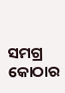ସମଗ୍ର କୋଠାର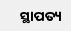ସ୍ଥାପତ୍ୟ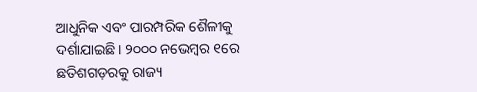ଆଧୁନିକ ଏବଂ ପାରମ୍ପରିକ ଶୈଳୀକୁ ଦର୍ଶାଯାଇଛି। ୨୦୦୦ ନଭେମ୍ବର ୧ରେ ଛତିଶଗଡ଼ରକୁ ରାଜ୍ୟ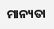ମାନ୍ୟତା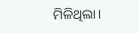ମିଳିଥିଲା।